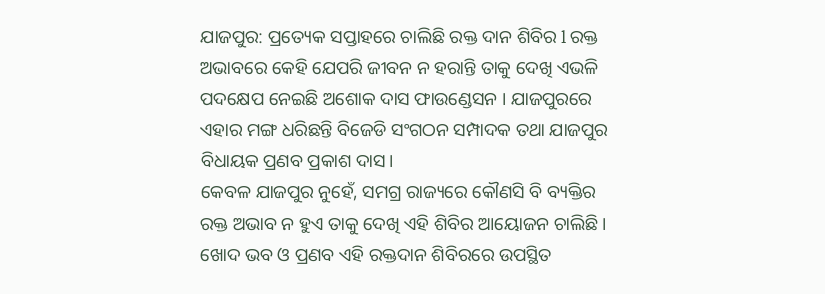ଯାଜପୁର: ପ୍ରତ୍ୟେକ ସପ୍ତାହରେ ଚାଲିଛି ରକ୍ତ ଦାନ ଶିବିର l ରକ୍ତ ଅଭାବରେ କେହି ଯେପରି ଜୀବନ ନ ହରାନ୍ତି ତାକୁ ଦେଖି ଏଭଳି ପଦକ୍ଷେପ ନେଇଛି ଅଶୋକ ଦାସ ଫାଉଣ୍ଡେସନ । ଯାଜପୁରରେ ଏହାର ମଙ୍ଗ ଧରିଛନ୍ତି ବିଜେଡି ସଂଗଠନ ସମ୍ପାଦକ ତଥା ଯାଜପୁର ବିଧାୟକ ପ୍ରଣବ ପ୍ରକାଶ ଦାସ।
କେବଳ ଯାଜପୁର ନୁହେଁ, ସମଗ୍ର ରାଜ୍ୟରେ କୌଣସି ବି ବ୍ୟକ୍ତିର ରକ୍ତ ଅଭାବ ନ ହୁଏ ତାକୁ ଦେଖି ଏହି ଶିବିର ଆୟୋଜନ ଚାଲିଛି । ଖୋଦ ଭବ ଓ ପ୍ରଣବ ଏହି ରକ୍ତଦାନ ଶିବିରରେ ଉପସ୍ଥିତ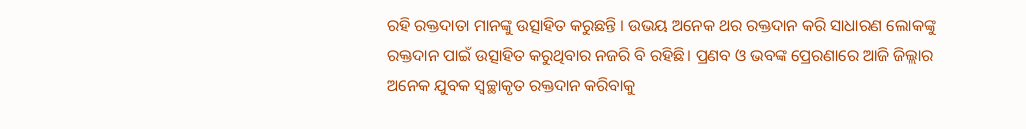ରହି ରକ୍ତଦାତା ମାନଙ୍କୁ ଉତ୍ସାହିତ କରୁଛନ୍ତି । ଉଭୟ ଅନେକ ଥର ରକ୍ତଦାନ କରି ସାଧାରଣ ଲୋକଙ୍କୁ ରକ୍ତଦାନ ପାଇଁ ଉତ୍ସାହିତ କରୁଥିବାର ନଜରି ବି ରହିଛି। ପ୍ରଣବ ଓ ଭବଙ୍କ ପ୍ରେରଣାରେ ଆଜି ଜିଲ୍ଲାର ଅନେକ ଯୁବକ ସ୍ୱଚ୍ଛାକୃତ ରକ୍ତଦାନ କରିବାକୁ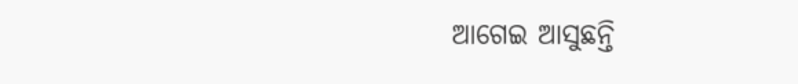ଆଗେଇ ଆସୁଛନ୍ତି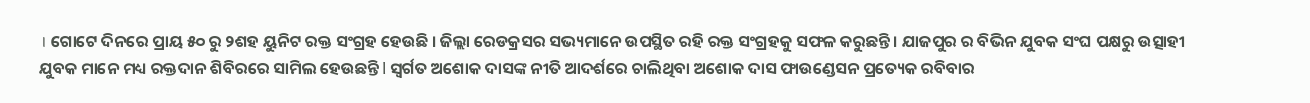। ଗୋଟେ ଦିନରେ ପ୍ରାୟ ୫୦ ରୁ ୨ଶହ ୟୁନିଟ ରକ୍ତ ସଂଗ୍ରହ ହେଉଛି । ଜିଲ୍ଲା ରେଡକ୍ରସର ସଭ୍ୟମାନେ ଉପସ୍ଥିତ ରହି ରକ୍ତ ସଂଗ୍ରହକୁ ସଫଳ କରୁଛନ୍ତି । ଯାଜପୁର ର ବିଭିନ ଯୁବକ ସଂଘ ପକ୍ଷରୁ ଉତ୍ସାହୀ ଯୁବକ ମାନେ ମଧ୍ୟ ରକ୍ତଦାନ ଶିବିରରେ ସାମିଲ ହେଉଛନ୍ତି l ସ୍ବର୍ଗତ ଅଶୋକ ଦାସଙ୍କ ନୀତି ଆଦର୍ଶରେ ଚାଲିଥିବା ଅଶୋକ ଦାସ ଫାଉଣ୍ଡେସନ ପ୍ରତ୍ୟେକ ରବିବାର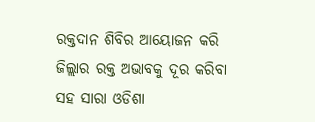ରକ୍ତଦାନ ଶିବିର ଆୟୋଜନ କରି ଜିଲ୍ଲାର ରକ୍ତ ଅଭାବକୁ ଦୂର କରିବା ସହ ସାରା ଓଡିଶା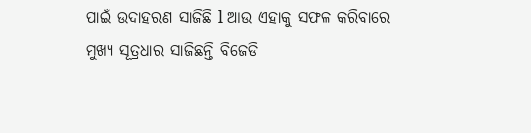ପାଇଁ ଉଦାହରଣ ସାଜିଛି l ଆଉ ଏହାକୁ ସଫଳ କରିବାରେ ମୁଖ୍ୟ ସୂତ୍ରଧାର ସାଜିଛନ୍ତି ବିଜେଡି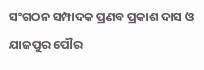ସଂଗଠନ ସମ୍ପାଦକ ପ୍ରଣବ ପ୍ରକାଶ ଦାସ ଓ ଯାଜପୁର ପୌର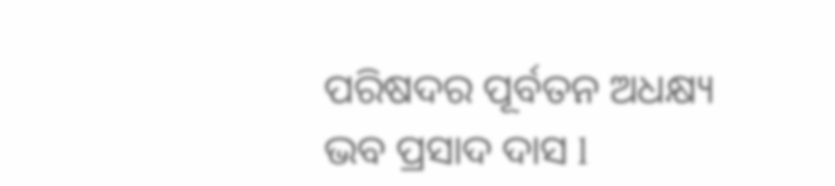ପରିଷଦର ପୂର୍ବତନ ଅଧକ୍ଷ୍ୟ ଭବ ପ୍ରସାଦ ଦାସ l